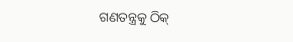ଗଣତନ୍ତ୍ରକୁ ଠିକ୍‌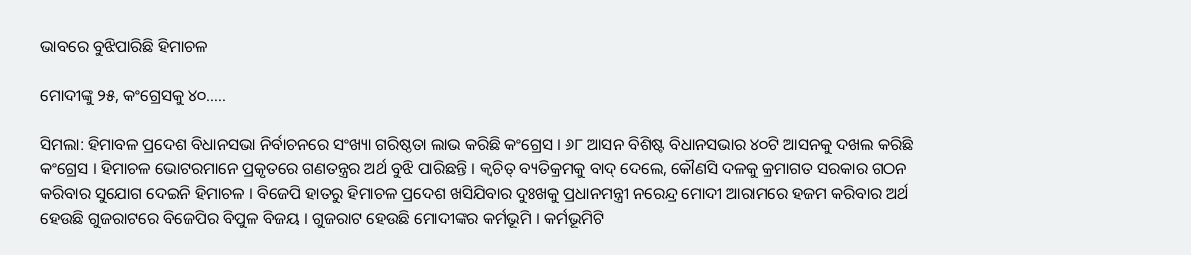ଭାବରେ ବୁଝିପାରିଛି ହିମାଚଳ

ମୋଦୀଙ୍କୁ ୨୫, କଂଗ୍ରେସକୁ ୪୦…..

ସିମଲା: ହିମାବଳ ପ୍ରଦେଶ ବିଧାନସଭା ନିର୍ବାଚନରେ ସଂଖ୍ୟା ଗରିଷ୍ଠତା ଲାଭ କରିଛି କଂଗ୍ରେସ । ୬୮ ଆସନ ବିଶିଷ୍ଟ ବିଧାନସଭାର ୪୦ଟି ଆସନକୁ ଦଖଲ କରିଛି କଂଗ୍ରେସ । ହିମାଚଳ ଭୋଟରମାନେ ପ୍ରକୃତରେ ଗଣତନ୍ତ୍ରର ଅର୍ଥ ବୁଝି ପାରିଛନ୍ତି । କ୍ୱଚିତ୍‌ ବ୍ୟତିକ୍ରମକୁ ବାଦ୍‌ ଦେଲେ, କୌଣସି ଦଳକୁ କ୍ରମାଗତ ସରକାର ଗଠନ କରିବାର ସୁଯୋଗ ଦେଇନି ହିମାଚଳ । ବିଜେପି ହାତରୁ ହିମାଚଳ ପ୍ରଦେଶ ଖସିଯିବାର ଦୁଃଖକୁ ପ୍ରଧାନମନ୍ତ୍ରୀ ନରେନ୍ଦ୍ର ମୋଦୀ ଆରାମରେ ହଜମ କରିବାର ଅର୍ଥ ହେଉଛି ଗୁଜରାଟରେ ବିଜେପିର ବିପୁଳ ବିଜୟ । ଗୁଜରାଟ ହେଉଛି ମୋଦୀଙ୍କର କର୍ମଭୂମି । କର୍ମଭୂମିଟି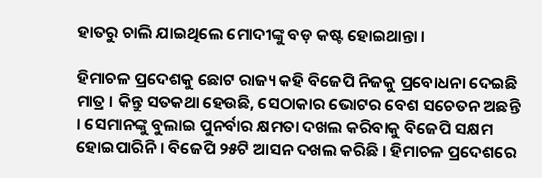ହାତରୁ ଚାଲି ଯାଇଥିଲେ ମୋଦୀଙ୍କୁ ବଡ଼ କଷ୍ଟ ହୋଇଥାନ୍ତା ।

ହିମାଚଳ ପ୍ରଦେଶକୁ ଛୋଟ ରାଜ୍ୟ କହି ବିଜେପି ନିଜକୁ ପ୍ରବୋଧନା ଦେଇଛି ମାତ୍ର । କିନ୍ତୁ ସତକଥା ହେଉଛି, ସେଠାକାର ଭୋଟର ବେଶ ସଚେତନ ଅଛନ୍ତି । ସେମାନଙ୍କୁ ବୁଲାଇ ପୁନର୍ବାର କ୍ଷମତା ଦଖଲ କରିବାକୁ ବିଜେପି ସକ୍ଷମ ହୋଇପାରିନି । ବିଜେପି ୨୫ଟି ଆସନ ଦଖଲ କରିଛି । ହିମାଚଳ ପ୍ରଦେଶରେ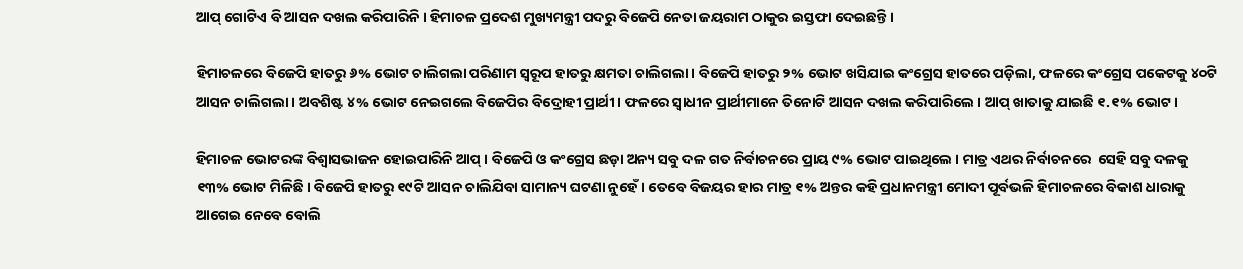ଆପ୍‌ ଗୋଟିଏ ବି ଆସନ ଦଖଲ କରିପାରିନି । ହିମାଚଳ ପ୍ରଦେଶ ମୁଖ୍ୟମନ୍ତ୍ରୀ ପଦରୁ ବିଜେପି ନେତା ଜୟରାମ ଠାକୁର ଇସ୍ତଫା ଦେଇଛନ୍ତି ।

ହିମାଚଳରେ ବିଜେପି ହାତରୁ ୬% ଭୋଟ ଚାଲିଗଲା ପରିଣାମ ସ୍ୱରୂପ ହାତରୁ କ୍ଷମତା ଚାଲିଗଲା । ବିଜେପି ହାତରୁ ୨% ଭୋଟ ଖସିଯାଇ କଂଗ୍ରେସ ହାତରେ ପଡ଼ିଲା, ଫଳରେ କଂଗ୍ରେସ ପକେଟକୁ ୪୦ଟି ଆସନ ଚାଲିଗଲା । ଅବଶିଷ୍ଟ ୪% ଭୋଟ ନେଇଗଲେ ବିଜେପିର ବିଦ୍ରୋହୀ ପ୍ରାର୍ଥୀ । ଫଳରେ ସ୍ୱାଧୀନ ପ୍ରାର୍ଥୀମାନେ ତିନୋଟି ଆସନ ଦଖଲ କରିପାରିଲେ । ଆପ୍‌ ଖାତାକୁ ଯାଇଛି ୧.୧% ଭୋଟ ।

ହିମାଚଳ ଭୋଟରଙ୍କ ବିଶ୍ୱାସଭାଜନ ହୋଇପାରିନି ଆପ୍‌ । ବିଜେପି ଓ କଂଗ୍ରେସ ଛଡ଼ା ଅନ୍ୟ ସବୁ ଦଳ ଗତ ନିର୍ବାଚନରେ ପ୍ରାୟ ୯% ଭୋଟ ପାଇଥିଲେ । ମାତ୍ର ଏଥର ନିର୍ବାଚନରେ  ସେହି ସବୁ ଦଳକୁ ୧୩% ଭୋଟ ମିଳିଛି । ବିଜେପି ହାତରୁ ୧୯ଟି ଆସନ ଚାଲିଯିବା ସାମାନ୍ୟ ଘଟଣା ନୁହେଁ । ତେବେ ବିଜୟର ହାର ମାତ୍ର ୧% ଅନ୍ତର କହି ପ୍ରଧାନମନ୍ତ୍ରୀ ମୋଦୀ ପୂର୍ବଭଳି ହିମାଚଳରେ ବିକାଶ ଧାରାକୁ ଆଗେଇ ନେବେ ବୋଲି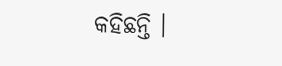କହିଛନ୍ତି ।